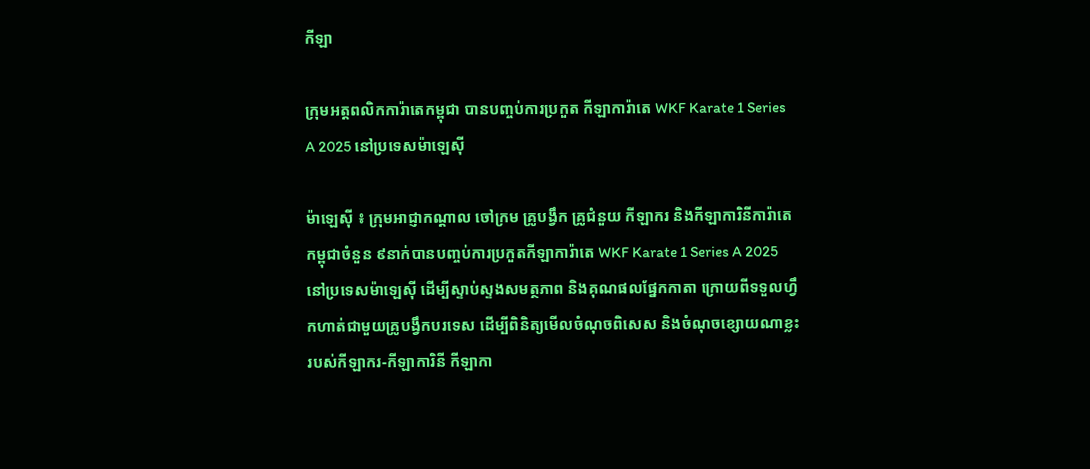កីឡា

ក្រុមអត្តពលិកការ៉ាតេកម្ពុជា បានបញ្ចប់ការប្រកួត កីឡាការ៉ាតេ WKF Karate 1 Series A 2025 នៅប្រទេសម៉ាឡេស៊ី

ម៉ាឡេស៊ី ៖ ក្រុមអាជ្ញាកណ្ដាល ចៅក្រម គ្រូបង្វឹក គ្រូជំនួយ កីឡាករ និងកីឡាការិនីការ៉ាតេកម្ពុជាចំនួន ៩នាក់បានបញ្ចប់ការប្រកួតកីឡាការ៉ាតេ WKF Karate 1 Series A 2025 នៅប្រទេសម៉ាឡេស៊ី ដើម្បីស្ទាប់ស្ទងសមត្ថភាព និងគុណផលផ្នែកកាតា ក្រោយពីទទួលហ្វឹកហាត់ជាមួយគ្រូបង្វឹកបរទេស ដើម្បីពិនិត្យមើលចំណុចពិសេស និងចំណុចខ្សោយណាខ្លះរបស់កីឡាករ-កីឡាការិនី កីឡាកា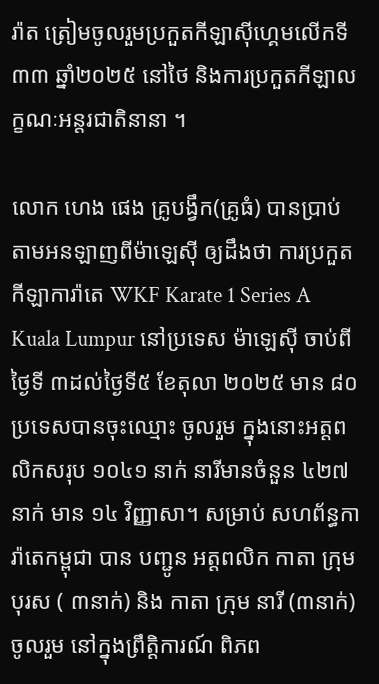រ៉ាត ត្រៀមចូលរួមប្រកួតកីឡាស៊ីហ្គេមលើកទី៣៣ ឆ្នាំ២០២៥ នៅថៃ និងការប្រកួតកីឡាលក្ខណៈអន្តរជាតិនានា ។

លោក ហេង ផេង គ្រូបង្វឹក(គ្រូធំ) បានប្រាប់តាមអនឡាញពីម៉ាឡេស៊ី ឲ្យដឹងថា ការប្រកួត កីឡាការ៉ាតេ WKF Karate 1 Series A Kuala Lumpur នៅប្រទេស ម៉ាឡេស៊ី ចាប់ពីថ្ងៃទី ៣ដល់ថ្ងៃទី៥ ខែតុលា ២០២៥ មាន ៨០ ប្រទេសបានចុះឈ្មោះ ចូលរួម ក្នុងនោះអត្តពលិកសរុប ១០៤១ នាក់ នារីមានចំនួន ៤២៧នាក់ មាន ១៤ វិញ្ញាសា។ សម្រាប់ សហព័ន្ធការ៉ាតេកម្ពុជា បាន បញ្ជូន អត្តពលិក កាតា ក្រុមបុរស ( ៣នាក់) និង កាតា ក្រុម នារី (៣នាក់) ចូលរួម នៅក្នុងព្រឹត្តិការណ៍ ពិភព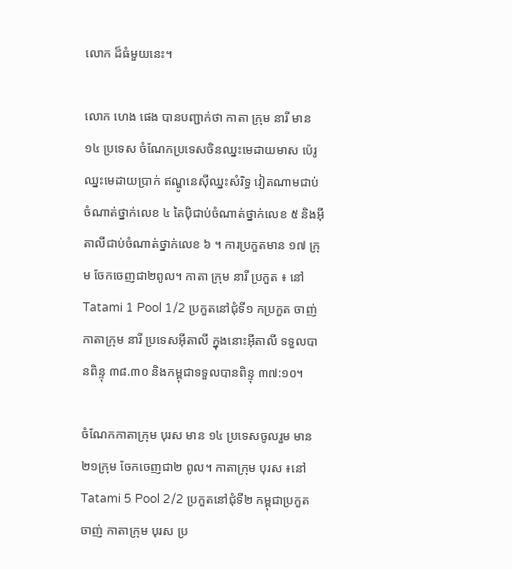លោក ដ៏ធំមួយនេះ។

លោក ហេង ផេង បានបញ្ជាក់ថា កាតា ក្រុម នារី មាន ១៤ ប្រទេស ចំណែកប្រទេសចិនឈ្នះមេដាយមាស ប៉េរូ ឈ្នះមេដាយប្រាក់ ឥណ្ឌូនេស៊ីឈ្នះសំរិទ្ធ វៀតណាមជាប់ចំណាត់ថ្នាក់លេខ ៤ តៃប៉ិជាប់ចំណាត់ថ្នាក់លេខ ៥ និងអ៊ីតាលីជាប់ចំណាត់ថ្នាក់លេខ ៦ ។ ការប្រកួតមាន ១៧ ក្រុម ចែកចេញជា២ពូល។ កាតា ក្រុម នារី ប្រកួត ៖ នៅ Tatami 1 Pool 1/2 ប្រកួតនៅជុំទី១ កប្រកួត ចាញ់ កាតាក្រុម នារី ប្រទេសអ៊ីតាលី ក្នុងនោះអ៊ីតាលី ទទួលបានពិន្ទុ ៣៨.៣០ និងកម្ពុជាទទួលបានពិន្ទុ ៣៧:១០។

ចំណែកកាតាក្រុម បុរស មាន ១៤ ប្រទេសចូលរួម មាន ២១ក្រុម ចែកចេញជា២ ពូល។ កាតាក្រុម បុរស ៖នៅ Tatami 5 Pool 2/2 ប្រកួតនៅជុំទី២ កម្ពុជាប្រកួត ចាញ់ កាតាក្រុម បុរស ប្រ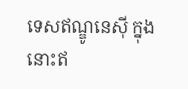ទេសឥណ្ឌូនេស៊ី ក្នុងនោះឥ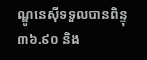ណ្ឌូនេស៊ីទទួលបានពិន្ទុ ៣៦.៩០ និង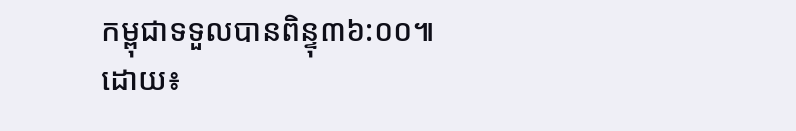កម្ពុជាទទួលបានពិន្ទុ៣៦:០០៕
ដោយ៖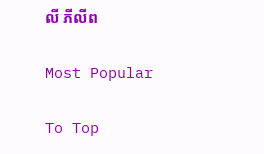លី ភីលីព

Most Popular

To Top